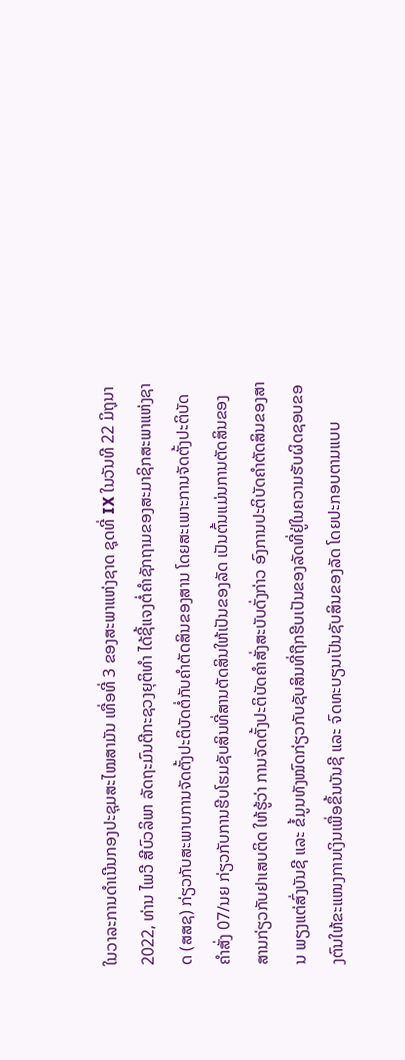ໃນວາລະການດຳເນີນກອງປະຊຸມສະໄໝສາມັນ ເທື່ອທີ່ 3 ຂອງສະພາແຫ່ງຊາດ ຊຸດທີ່ IX ໃນວັນທີ 22 ມິຖຸນາ 2022, ທ່ານ ໄພວີ ສີບົວລິພາ ລັດຖະມົນຕີກະຊວງຍຸຕິທຳ ໄດ້ຊີ້ແຈງຕໍ່ຄຳຊັກຖາມຂອງສະມາຊິກສະພາແຫ່ງຊາດ (ສສຊ) ກ່ຽວກັບສະພາບການຈັດຕັ້ງປະຕິບັດຕໍ່ກັບຄຳຕັດສິນຂອງສານ ໂດຍສະເພາະການຈັດຕັ້ງປະຕິບັດຄຳສັ່ງ 07/ນຍ ກ່ຽວກັບການຮີບໂຮມຊັບສິນທີ່ສານຕັດສິນໃຫ້ເປັນຂອງລັດ ເປັນຕົ້ນແມ່ນການຕັດສິນຂອງສານກ່ຽວກັບຢາເສບຕິດ ໃຫ້ຮູ້ວ່າ ການຈັດຕັ້ງປະຕິບັດຄໍາສັ່ງສະບັບດັ່ງກ່າວ ອົງການປະຕິບັດຄໍາຕັດສິນຂອງສານ ພຽງແຕ່ສົ່ງບັນຊີ ແລະ ຂໍ້ມູນທັງໝົດກ່ຽວກັບຊັບສິນທີ່ຖືກຮີບເປັນຂອງລັດທີ່ຢູ່ໃນຄວາມຮັບຜິດຊອບຂອງຕົນໃຫ້ຂະແໜງການເງິນເພື່ອຂຶ້ນບັນຊີ ແລະ ຈົດທະບຽນເປັນຊັບສິນຂອງລັດ ໂດຍປະກອບຕາມແບບ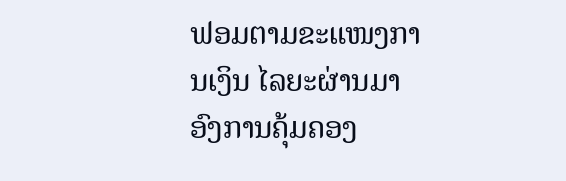ຟອມຕາມຂະແໜງການເງິນ ໄລຍະຜ່ານມາ ອົງການຄຸ້ມຄອງ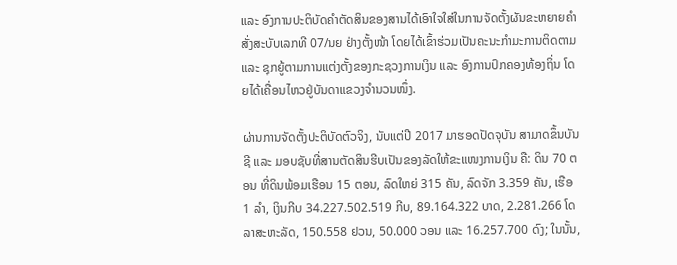ແລະ ອົງການປະຕິບັດຄໍາຕັດສິນຂອງສານໄດ້ເອົາໃຈໃສ່ໃນການຈັດຕັ້ງຜັນຂະຫຍາຍຄໍາສັ່ງສະບັບເລກທີ 07/ນຍ ຢ່າງຕັ້ງໜ້າ ໂດຍໄດ້ເຂົ້າຮ່ວມເປັນຄະນະກໍາມະການຕິດຕາມ ແລະ ຊຸກຍູ້ຕາມການແຕ່ງຕັ້ງຂອງກະຊວງການເງິນ ແລະ ອົງການປົກຄອງທ້ອງຖິ່ນ ໂດຍໄດ້ເຄື່ອນໄຫວຢູ່ບັນດາແຂວງຈໍານວນໜຶ່ງ.

ຜ່ານການຈັດຕັ້ງປະຕິບັດຕົວຈິງ, ນັບແຕ່ປີ 2017 ມາຮອດປັດຈຸບັນ ສາມາດຂຶ້ນບັນຊີ ແລະ ມອບຊັບທີ່ສານຕັດສິນຮີບເປັນຂອງລັດໃຫ້ຂະແໜງການເງິນ ຄື: ດິນ 70 ຕອນ ທີ່ດິນພ້ອມເຮືອນ 15 ຕອນ, ລົດໃຫຍ່ 315 ຄັນ, ລົດຈັກ 3.359 ຄັນ, ເຮືອ 1 ລໍາ, ເງິນກີບ 34.227.502.519 ກີບ, 89.164.322 ບາດ, 2.281.266 ໂດລາສະຫະລັດ, 150.558 ຢວນ, 50.000 ວອນ ແລະ 16.257.700 ດົງ; ໃນນັ້ນ,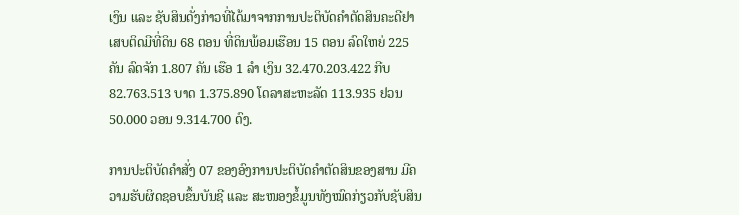ເງິນ ແລະ ຊັບສິນດັ່ງກ່າວທີ່ໄດ້ມາຈາກການປະຕິບັດຄໍາຕັດສິນຄະດີຢາເສບຕິດມີທີ່ດິນ 68 ຕອນ ທີ່ດິນພ້ອມເຮືອນ 15 ຕອນ ລົດໃຫຍ່ 225 ຄັນ ລົດຈັກ 1.807 ຄັນ ເຮືອ 1 ລໍາ ເງິນ 32.470.203.422 ກີບ 82.763.513 ບາດ 1.375.890 ໂດລາສະຫະລັດ 113.935 ຢວນ 50.000 ວອນ 9.314.700 ດົງ.

ການປະຕິບັດຄໍາສັ່ງ 07 ຂອງອົງການປະຕິບັດຄໍາຕັດສິນຂອງສານ ມີຄວາມຮັບຜິດຊອບຂຶ້ນບັນຊີ ແລະ ສະໜອງຂໍ້ມູນທັງໝົດກ່ຽວກັບຊັບສິນ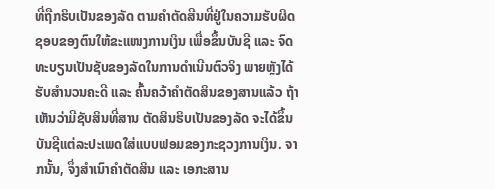ທີ່ຖືກຮິບເປັນຂອງລັດ ຕາມຄໍາຕັດສີນທີ່ຢູ່ໃນຄວາມຮັບຜິດຊອບຂອງຕົນໃຫ້ຂະແໜງການເງິນ ເພື່ອຂຶ້ນບັນຊີ ແລະ ຈົດທະບຽນເປັນຊັບຂອງລັດໃນການດໍາເນີນຕົວຈິງ ພາຍຫຼັງໄດ້ຮັບສໍານວນຄະດີ ແລະ ຄົ້ນຄວ້າຄໍາຕັດສິນຂອງສານແລ້ວ ຖ້າເຫັນວ່າມີຊັບສິນທີ່ສານ ຕັດສິນຮິບເປັນຂອງລັດ ຈະໄດ້ຂຶ້ນບັນຊີແຕ່ລະປະເພດໃສ່ແບບຟອມຂອງກະຊວງການເງິນ. ຈາກນັ້ນ, ຈຶ່ງສໍາເນົາຄໍາຕັດສິນ ແລະ ເອກະສານ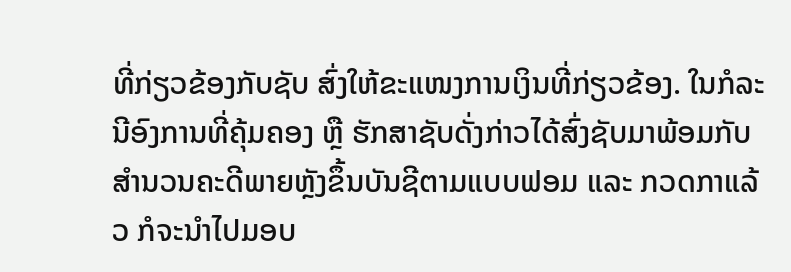ທີ່ກ່ຽວຂ້ອງກັບຊັບ ສົ່ງໃຫ້ຂະແໜງການເງິນທີ່ກ່ຽວຂ້ອງ. ໃນກໍລະນີອົງການທີ່ຄຸ້ມຄອງ ຫຼື ຮັກສາຊັບດັ່ງກ່າວໄດ້ສົ່ງຊັບມາພ້ອມກັບສໍານວນຄະດີພາຍຫຼັງຂຶ້ນບັນຊີຕາມແບບຟອມ ແລະ ກວດກາແລ້ວ ກໍຈະນໍາໄປມອບ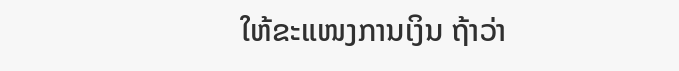ໃຫ້ຂະແໜງການເງິນ ຖ້າວ່າ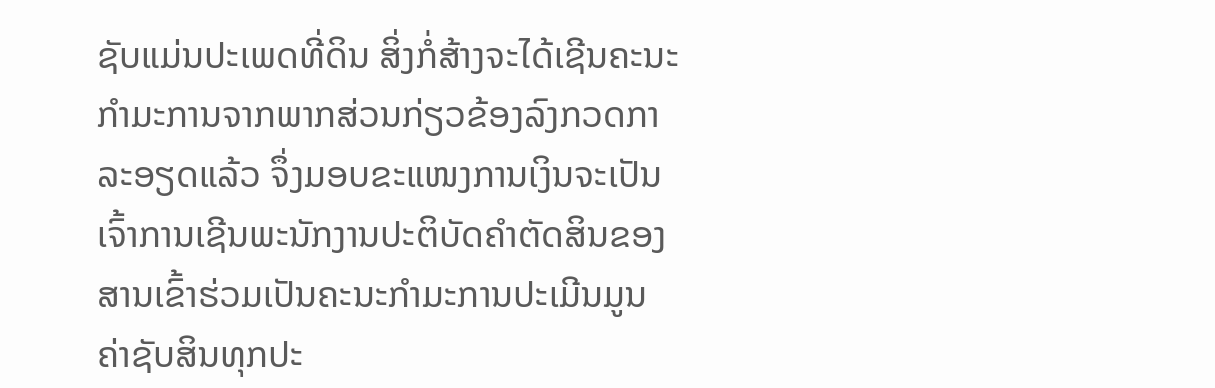ຊັບແມ່ນປະເພດທີ່ດິນ ສິ່ງກໍ່ສ້າງຈະໄດ້ເຊີນຄະນະກໍາມະການຈາກພາກສ່ວນກ່ຽວຂ້ອງລົງກວດກາລະອຽດແລ້ວ ຈຶ່ງມອບຂະແໜງການເງິນຈະເປັນເຈົ້າການເຊີນພະນັກງານປະຕິບັດຄໍາຕັດສິນຂອງສານເຂົ້າຮ່ວມເປັນຄະນະກໍາມະການປະເມີນມູນຄ່າຊັບສິນທຸກປະ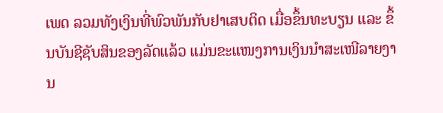ເພດ ລວມທັງເງິນທີ່ພົວພັນກັບຢາເສບຕິດ ເມື່ອຂຶ້ນທະບຽນ ແລະ ຂຶ້ນບັນຊີຊັບສິນຂອງລັດແລ້ວ ແມ່ນຂະແໜງການເງິນນໍາສະເໜີລາຍງານ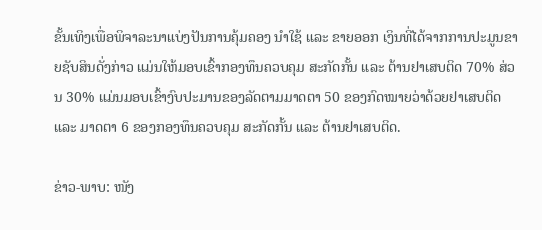ຂັ້ນເທິງເພື່ອພິຈາລະນາແບ່ງປັນການຄຸ້ມຄອງ ນໍາໃຊ້ ແລະ ຂາຍອອກ ເງິນທີ່ໄດ້ຈາກການປະມູນຂາຍຊັບສິນດັ່ງກ່າວ ແມ່ນໃຫ້ມອບເຂົ້າກອງທຶນຄວບຄຸມ ສະກັດກັ້ນ ແລະ ຕ້ານຢາເສບຕິດ 70% ສ່ວນ 30% ແມ່ນມອບເຂົ້າງົບປະມານຂອງລັດຕາມມາດຕາ 50 ຂອງກົດໝາຍວ່າດ້ວຍຢາເສບຕິດ ແລະ ມາດຕາ 6 ຂອງກອງທຶນຄວບຄຸມ ສະກັດກັ້ນ ແລະ ຕ້ານຢາເສບຕິດ.

ຂ່າວ-ພາບ: ໜັງ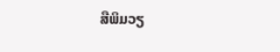ສືພິມວຽ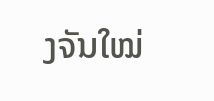ງຈັນໃໝ່